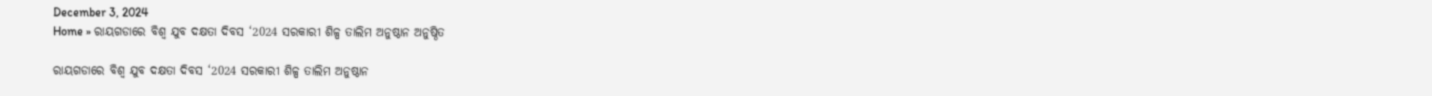December 3, 2024
Home » ରାୟଗଡାରେ ବିଶ୍ୱ ଯୁବ ଦକ୍ଷତା ଦିବସ ‘2024 ସରକାରୀ ଶିଳ୍ପ ତାଲିମ ଅନୁଷ୍ଠାନ ଅନୁଷ୍ଠିତ

ରାୟଗଡାରେ ବିଶ୍ୱ ଯୁବ ଦକ୍ଷତା ଦିବସ ‘2024 ସରକାରୀ ଶିଳ୍ପ ତାଲିମ ଅନୁଷ୍ଠାନ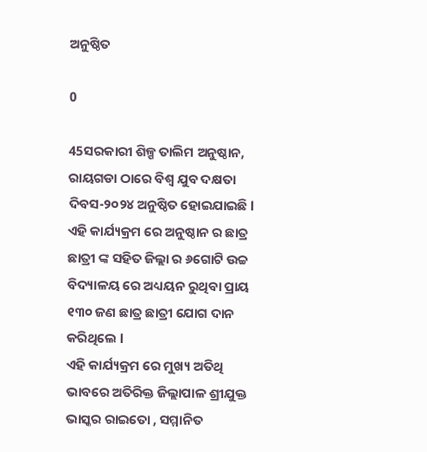ଅନୁଷ୍ଠିତ

0

45ସରକାରୀ ଶିଳ୍ପ ତାଲିମ ଅନୁଷ୍ଠାନ, ରାୟଗଡା ଠାରେ ବିଶ୍ୱ ଯୁବ ଦକ୍ଷତା ଦିବସ-୨୦୨୪ ଅନୁଷ୍ଠିତ ହୋଇଯାଇଛି l ଏହି କାର୍ଯ୍ୟକ୍ରମ ରେ ଅନୁଷ୍ଠାନ ର ଛାତ୍ର ଛାତ୍ରୀ ଙ୍କ ସହିତ ଜିଲ୍ଲା ର ୬ଗୋଟି ଉଚ୍ଚ ବିଦ୍ୟାଳୟ ରେ ଅଧ୍ୟୟନ ରୁଥିବା ପ୍ରାୟ ୧୩୦ ଜଣ ଛାତ୍ର ଛାତ୍ରୀ ଯୋଗ ଦାନ କରିଥିଲେ l
ଏହି କାର୍ଯ୍ୟକ୍ରମ ରେ ମୁଖ୍ୟ ଅତିଥି ଭାବରେ ଅତିରିକ୍ତ ଜିଲ୍ଲାପାଳ ଶ୍ରୀଯୁକ୍ତ ଭାସ୍କର ରାଇତୋ , ସମ୍ମାନିତ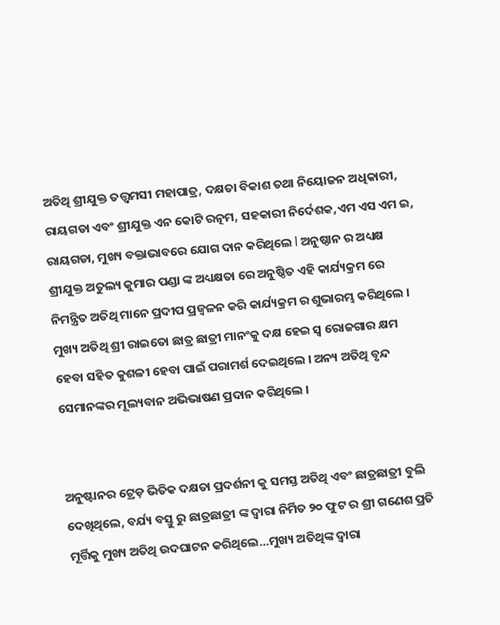ଅତିଥି ଶ୍ରୀଯୁକ୍ତ ତତ୍ତ୍ୱମସୀ ମହାପାତ୍ର, ଦକ୍ଷତା ବିକାଶ ତଥା ନିୟୋଜନ ଅଧିକାରୀ, ରାୟଗଡା ଏବଂ ଶ୍ରୀଯୁକ୍ତ ଏନ କୋଟି ରତ୍ନମ, ସହକାରୀ ନିର୍ଦେଶକ,ଏମ ଏସ ଏମ ଇ, ରାୟଗଡା, ମୁଖ୍ୟ ବକ୍ତାଭାବରେ ଯୋଗ ଦାନ କରିଥିଲେ l ଅନୁଷ୍ଠାନ ର ଅଧ୍ୟକ୍ଷ ଶ୍ରୀଯୁକ୍ତ ଅତୁଲ୍ୟ କୁମାର ପଣ୍ଡା ଙ୍କ ଅଧ୍ୟକ୍ଷତା ରେ ଅନୁଷ୍ଠିତ ଏହି କାର୍ଯ୍ୟକ୍ରମ ରେ ନିମନ୍ତ୍ରିତ ଅତିଥି ମାନେ ପ୍ରଦୀପ ପ୍ରଜ୍ୱଳନ କରି କାର୍ଯ୍ୟକ୍ରମ ର ଶୁଭାରମ୍ଭ କରିଥିଲେ । ମୁଖ୍ୟ ଅତିଥି ଶ୍ରୀ ରାଇତୋ ଛାତ୍ର ଛାତ୍ରୀ ମାନଂକୁ ଦକ୍ଷ ହେଇ ସ୍ବ ରୋଜଗାର କ୍ଷମ ହେବା ସହିତ କୁଶଳୀ ହେବା ପାଇଁ ପରାମର୍ଶ ଦେଇଥିଲେ । ଅନ୍ୟ ଅତିଥି ବୃନ୍ଦ ସେମାନଙ୍କର ମୂଲ୍ୟବାନ ଅଭିଭାଷଣ ପ୍ରଦାନ କରିଥିଲେ ।


ଅନୁଷ୍ଟାନର ଟ୍ରେଡ଼ ଭିତିକ ଦକ୍ଷତା ପ୍ରଦର୍ଶନୀ କୁ ସମସ୍ତ ଅତିଥି ଏବଂ ଛାତ୍ରଛାତ୍ରୀ ବୁଲି ଦେଖିଥିଲେ, ବର୍ଯ୍ୟ ବସ୍ତୁ ରୁ ଛାତ୍ରଛାତ୍ରୀ ଙ୍କ ଦ୍ୱାରା ନିର୍ମିତ ୨୦ ଫୁଟ ର ଶ୍ରୀ ଗଣେଶ ପ୍ରତି ମୂର୍ତ୍ତିକୁ ମୁଖ୍ୟ ଅତିଥି ଉଦଘାଟନ କରିଥିଲେ…ମୁଖ୍ୟ ଅତିଥିଙ୍କ ଦ୍ୱାରା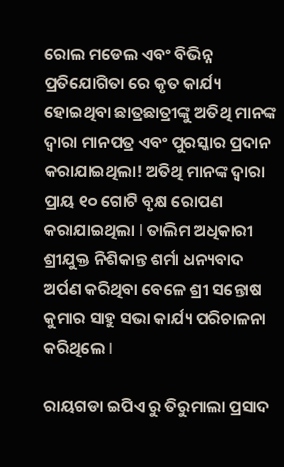ରୋଲ ମଡେଲ ଏବଂ ବିଭିନ୍ନ ପ୍ରତିଯୋଗିତା ରେ କୃତ କାର୍ଯ୍ୟ ହୋଇଥିବା ଛାତ୍ରଛାତ୍ରୀଙ୍କୁ ଅତିଥି ମାନଙ୍କ ଦ୍ୱାରା ମାନପତ୍ର ଏବଂ ପୁରସ୍କାର ପ୍ରଦାନ କରାଯାଇଥିଲା! ଅତିଥି ମାନଙ୍କ ଦ୍ୱାରା ପ୍ରାୟ ୧୦ ଗୋଟି ବୃକ୍ଷ ରୋପଣ କରାଯାଇଥିଲା l ତାଲିମ ଅଧିକାରୀ ଶ୍ରୀଯୁକ୍ତ ନିଶିକାନ୍ତ ଶର୍ମା ଧନ୍ୟବାଦ ଅର୍ପଣ କରିଥିବା ବେଳେ ଶ୍ରୀ ସନ୍ତୋଷ କୁମାର ସାହୁ ସଭା କାର୍ଯ୍ୟ ପରିଚାଳନା କରିଥିଲେ I

ରାୟଗଡା ଇପିଏ ରୁ ତିରୁମାଲା ପ୍ରସାଦ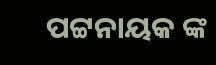ପଟ୍ଟନାୟକ ଙ୍କ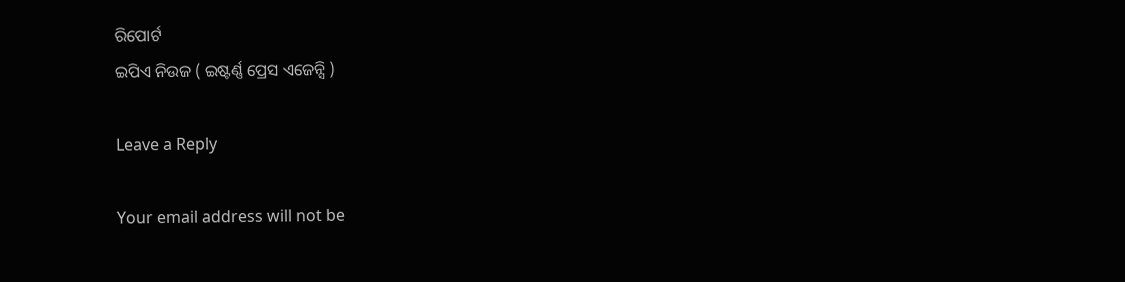ରିପୋର୍ଟ
ଇପିଏ ନିଉଜ ( ଇଷ୍ଟର୍ଣ୍ଣ ପ୍ରେସ ଏଜେନ୍ସି )

Leave a Reply

Your email address will not be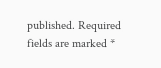published. Required fields are marked *